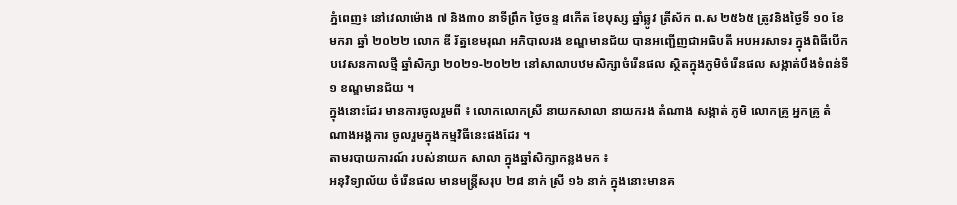ភ្នំពេញ៖ នៅវេលាម៉ោង ៧ និង៣០ នាទីព្រឹក ថ្ងៃចន្ទ ៨កើត ខែបុស្ស ឆ្នាំឆ្លូវ ត្រីស័ក ព.ស ២៥៦៥ ត្រូវនិងថ្ងៃទី ១០ ខែ មករា ឆ្នាំ ២០២២ លោក ឌី រ័ត្នខេមរុណ អភិបាលរង ខណ្ឌមានជ័យ បានអញ្ជើញជាអធិបតី អបអរសាទរ ក្នុងពិធីបើកបវេសនកាលថ្មី ឆ្នាំសិក្សា ២០២១-២០២២ នៅសាលាបឋមសិក្សាចំរើនផល ស្ថិតក្នុងភូមិចំរើនផល សង្កាត់បឹងទំពន់ទី១ ខណ្ឌមានជ័យ ។
ក្នុងនោះដែរ មានការចូលរួមពី ៖ លោកលោកស្រី នាយកសាលា នាយករង តំណាង សង្កាត់ ភូមិ លោកគ្រូ អ្នកគ្រូ តំណាងអង្គការ ចូលរួមក្នុងកម្មវិធីនេះផងដែរ ។
តាមរបាយការណ៍ របស់នាយក សាលា ក្នុងឆ្នាំសិក្សាកន្លងមក ៖
អនុវិទ្យាល័យ ចំរើនផល មានមន្រ្តីសរុប ២៨ នាក់ ស្រី ១៦ នាក់ ក្នុងនោះមានគ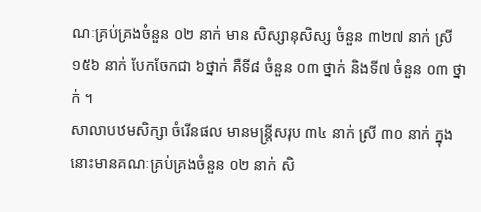ណៈគ្រប់គ្រងចំនួន ០២ នាក់ មាន សិស្សានុសិស្ស ចំនួន ៣២៧ នាក់ ស្រី ១៥៦ នាក់ បែកចែកជា ៦ថ្នាក់ គឺទី៨ ចំនួន ០៣ ថ្នាក់ និងទី៧ ចំនួន ០៣ ថ្នាក់ ។
សាលាបឋមសិក្សា ចំរើនផល មានមន្ត្រីសរុប ៣៤ នាក់ ស្រី ៣០ នាក់ ក្នុងនោះមានគណៈគ្រប់គ្រងចំនួន ០២ នាក់ សិ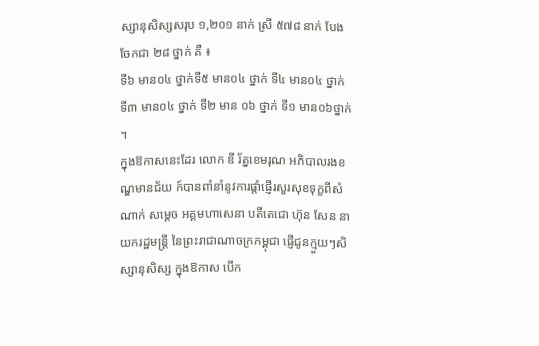ស្សានុសិស្សសរុប ១,២០១ នាក់ ស្រី ៥៧៨ នាក់ បែងចែកជា ២៨ ថ្នាក់ គឺ ៖
ទី៦ មាន០៤ ថ្នាក់ទី៥ មាន០៤ ថ្នាក់ ទី៤ មាន០៤ ថ្នាក់ ទី៣ មាន០៤ ថ្នាក់ ទី២ មាន ០៦ ថ្នាក់ ទី១ មាន០៦ថ្នាក់ ។
ក្នុងឱកាសនេះដែរ លោក ឌី រ័ត្នខេមរុណ អភិបាលរងខណ្ឌមានជ័យ ក៍បានពាំនាំនូវការផ្តាំផ្ញើរសួរសុខទុក្ខពីសំណាក់ សម្តេច អគ្គមហាសេនា បតីតេជោ ហ៊ុន សែន នាយករដ្ឋមន្ត្រី នៃព្រះរាជាណាចក្រកម្ពុជា ផ្ញើជូនក្មួយៗសិស្សានុសិស្ស ក្នុងឱកាស បើក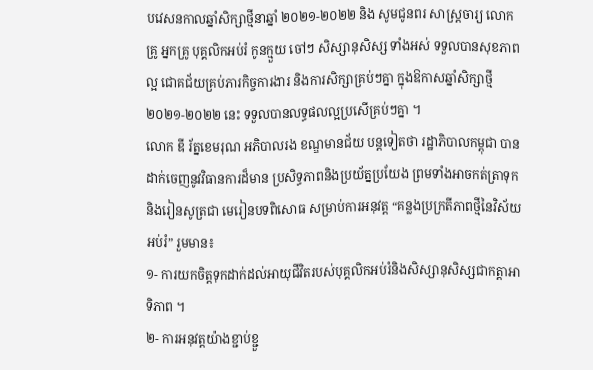បវេសនកាលឆ្នាំសិក្សាថ្មីនាឆ្នាំ ២០២១-២០២២ និង សូមជូនពរ សាស្ត្រចារ្យ លោកគ្រូ អ្នកគ្រូ បុគ្គលិកអប់រំ កូនក្មួយ ចៅៗ សិស្សានុសិស្ស ទាំងអស់ ទទួលបានសុខភាពល្អ ជោគជ័យគ្រប់ភារកិច្ចការងារ និងការសិក្សាគ្រប់ៗគ្នា ក្នុងឱកាសឆ្នាំសិក្សាថ្មី ២០២១-២០២២ នេះ ទទួលបានលទ្ធផលល្អប្រសើគ្រប់ៗគ្នា ។
លោក ឌី រ័ត្នខេមរុណ អភិបាលរង ខណ្ឌមានជ័យ បន្តទៀតថា រដ្ឋាភិបាលកម្ពុជា បានដាក់ចេញនូវវិធានការដ៏មាន ប្រសិទ្ធភាពនិងប្រយ័ត្នប្រយែង ព្រមទាំងអាចកត់ត្រាទុកនិងរៀនសូត្រជា មេរៀនបទពិសោធ សម្រាប់ការអនុវត្ត “គន្លងប្រក្រតីភាពថ្មីនៃវិស័យអប់រំ” រួមមាន៖
១- ការយកចិត្តទុកដាក់ដល់អាយុជីវិតរបស់បុគ្គលិកអប់រំនិងសិស្សានុសិស្សជាកត្តាអាទិភាព ។
២- ការអនុវត្តយ៉ាងខ្ជាប់ខ្ជួ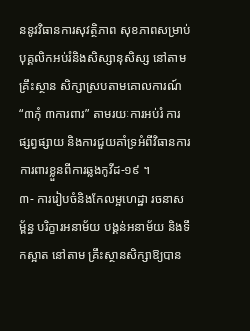ននូវវិធានការសុវត្ថិភាព សុខភាពសម្រាប់បុគ្គលិកអប់រំនិងសិស្សានុសិស្ស នៅតាមគ្រឹះស្ថាន សិក្សាស្របតាមគោលការណ៍ “៣កុំ ៣ការពារ” តាមរយៈការអប់រំ ការផ្សព្វផ្សាយ និងការជួយគាំទ្រអំពីវិធានការការពារខ្លួនពីការឆ្លងកូវីដ-១៩ ។
៣- ការរៀបចំនិងកែលម្អហេដ្ឋា រចនាសម្ព័ន្ធ បរិក្ខារអនាម័យ បង្គន់អនាម័យ និងទឹកស្អាត នៅតាម គ្រឹះស្ថានសិក្សាឱ្យបាន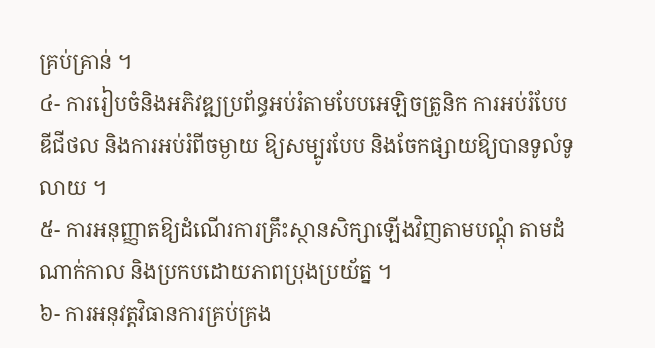គ្រប់គ្រាន់ ។
៤- ការរៀបចំនិងអភិវឌ្ឍប្រព័ន្ធអប់រំតាមបែបអេឡិចត្រូនិក ការអប់រំបែបឌីជីថល និងការអប់រំពីចម្ងាយ ឱ្យសម្បូរបែប និងចែកផ្សាយឱ្យបានទូលំទូលាយ ។
៥- ការអនុញ្ញាតឱ្យដំណើរការគ្រឹះស្ថានសិក្សាឡើងវិញតាមបណ្តុំ តាមដំណាក់កាល និងប្រកបដោយភាពប្រុងប្រយ័ត្ន ។
៦- ការអនុវត្តវិធានការគ្រប់គ្រង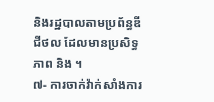និងរដ្ឋបាលតាមប្រព័ន្ធឌីជីថល ដែលមានប្រសិទ្ធភាព និង ។
៧- ការចាក់វ៉ាក់សាំងការ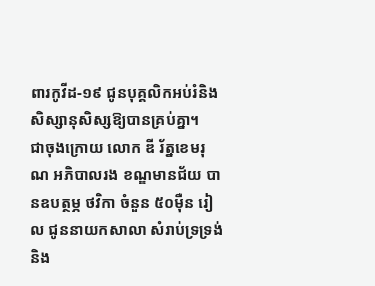ពារកូវីដ-១៩ ជូនបុគ្គលិកអប់រំនិងសិស្សានុសិស្សឱ្យបានគ្រប់គ្នា។
ជាចុងក្រោយ លោក ឌី រ័ត្នខេមរុណ អភិបាលរង ខណ្ឌមានជ័យ បានឧបត្ថម្ភ ថវិកា ចំនួន ៥០ម៉ឺន រៀល ជូននាយកសាលា សំរាប់ទ្រទ្រង់ និង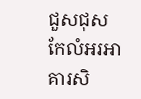ជួសជុស កែលំអរអាគារសិ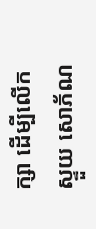ក្សា ដើម្បីលើកស្ទួយ សោភ័ណ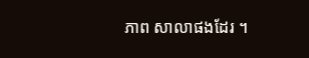ភាព សាលាផងដែរ ។